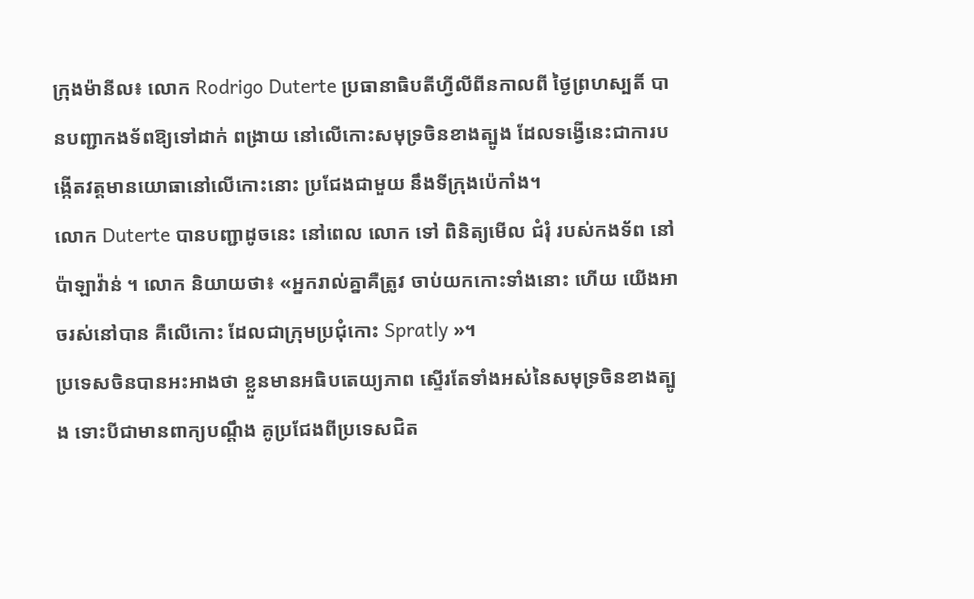ក្រុងម៉ានីល៖ លោក Rodrigo Duterte ប្រធានាធិបតីហ្វីលីពីនកាលពី ថ្ងៃព្រហស្បតិ៍ បានបញ្ជាកងទ័ពឱ្យទៅដាក់ ពង្រាយ នៅលើកោះសមុទ្រចិនខាងត្បូង ដែលទង្វើនេះជាការបង្កើតវត្តមានយោធានៅលើកោះនោះ ប្រជែងជាមួយ នឹងទីក្រុងប៉េកាំង។
លោក Duterte បានបញ្ជាដូចនេះ នៅពេល លោក ទៅ ពិនិត្យមើល ជំរុំ របស់កងទ័ព នៅ ប៉ាឡាវ៉ាន់ ។ លោក និយាយថា៖ «អ្នករាល់គ្នាគឺត្រូវ ចាប់យកកោះទាំងនោះ ហើយ យើងអាចរស់នៅបាន គឺលើកោះ ដែលជាក្រុមប្រជុំកោះ Spratly »។
ប្រទេសចិនបានអះអាងថា ខ្លួនមានអធិបតេយ្យភាព ស្ទើរតែទាំងអស់នៃសមុទ្រចិនខាងត្បូង ទោះបីជាមានពាក្យបណ្តឹង គូប្រជែងពីប្រទេសជិត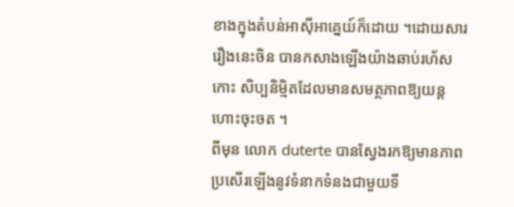ខាងក្នុងតំបន់អាស៊ីអាគ្នេយ៍ក៏ដោយ ។ដោយសាររឿងនេះចិន បានកសាងឡើងយ៉ាងឆាប់រហ័ស កោះ សិប្បនិម្មិតដែលមានសមត្ថភាពឱ្យយន្តហោះចុះចត ។
ពីមុន លោក duterte បានស្វែងរកឱ្យមានភាព ប្រសើរឡើងនូវទំនាកទំនងជាមួយទី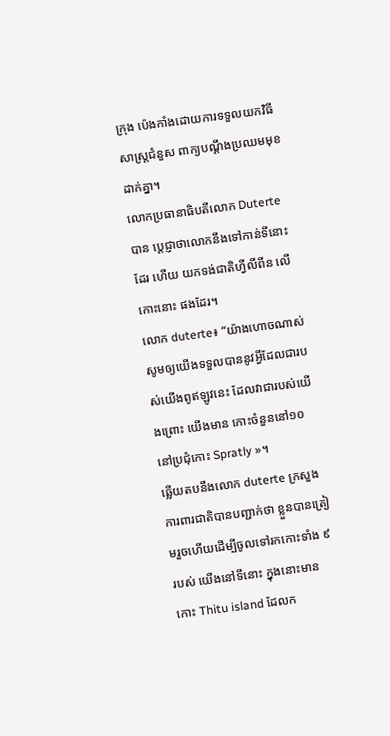ក្រុង ប៉េងកាំងដោយការទទួលយកវិធី សាស្រ្តជំនួស ពាក្យបណ្តឹងប្រឈមមុខដាក់គ្នា។
លោកប្រធានាធិបតីលោក Duterte បាន ប្ដេជ្ញាថាលោកនឹងទៅកាន់ទីនោះដែរ ហើយ យកទង់ជាតិហ្វីលីពីន លើកោះនោះ ផងដែរ។
លោក duterte៖ “យ៉ាងហោចណាស់សូមឲ្យយើងទទួលបាននូវអ្វីដែលជារបស់យើងពូឥឡូវនេះ ដែលវាជារបស់យើងព្រោះ យើងមាន កោះចំនួននៅ១០ នៅប្រជុំកោះ Spratly »។
ឆ្លើយតបនឹងលោក duterte ក្រសួងការពារជាតិបានបញ្ជាក់ថា ខ្លួនបានត្រៀមរួចហើយដើម្បីចូលទៅរកកោះទាំង ៩ របស់ យើងនៅទីនោះ ក្នុងនោះមានកោះ Thitu island ដែលក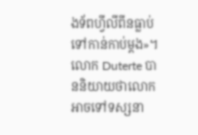ងទ័ពហ្វីលីពីនធ្លាប់ទៅកាន់កាប់ម្ដង»។
លោក Duterte បាននិយាយថាលោកអាចទៅទស្សនា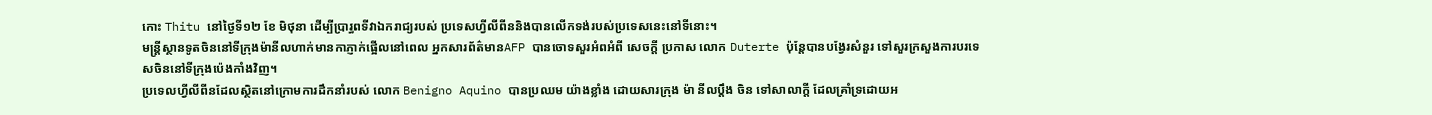កោះ Thitu នៅថ្ងៃទី១២ ខែ មិថុនា ដើម្បីប្រារ្ធពទីវាឯករាជ្យរបស់ ប្រទេសហ្វីលីពីននិងបានលើកទង់របស់ប្រទេសនេះនៅទីនោះ។
មន្រ្តីស្ថានទូតចិននៅទីក្រុងម៉ានីលហាក់មានកាភ្ញាក់ផ្អើលនៅពេល អ្នកសារព័ត៌មានAFP បានចោទសួរអំពអំពី សេចក្តី ប្រកាស លោក Duterte ប៉ុន្តែបានបង្វែរសំនួរ ទៅសួរក្រសួងការបរទេសចិននៅទីក្រុងប៉េងកាំងវិញ។
ប្រទេលហ្វីលីពីនដែលស្ថិតនៅក្រោមការដឹកនាំរបស់ លោក Benigno Aquino បានប្រឈម យ៉ាងខ្លាំង ដោយសារក្រុង ម៉ា នីលប្ដឹង ចិន ទៅសាលាក្ដី ដែលគ្រាំទ្រដោយអ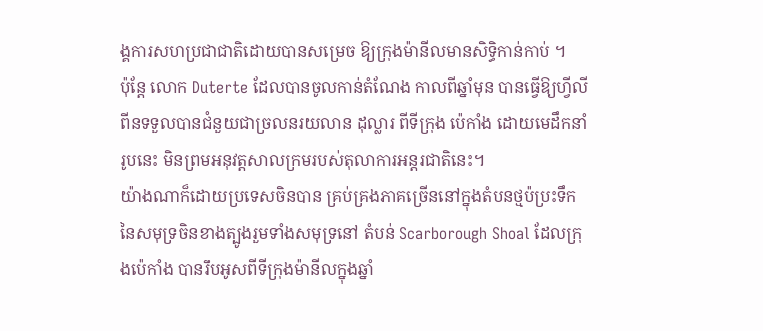ង្គការសហប្រជាជាតិដោយបានសម្រេច ឱ្យក្រុងម៉ានីលមានសិទ្ធិកាន់កាប់ ។
ប៉ុន្តែ លោក Duterte ដែលបានចូលកាន់តំណែង កាលពីឆ្នាំមុន បានធ្វើឱ្យហ្វីលីពីនទទួលបានជំនួយជាច្រលនរយលាន ដុល្លារ ពីទីក្រុង ប៉េកាំង ដោយមេដឹកនាំរូបនេះ មិនព្រមអនុវត្តសាលក្រមរបស់តុលាការអន្តរជាតិនេះ។
យ៉ាងណាក៏ដោយប្រទេសចិនបាន គ្រប់គ្រងភាគច្រើននៅក្នុងតំបនថ្មប៉ប្រះទឹក នៃសមុទ្រចិនខាងត្បូងរួមទាំងសមុទ្រនៅ តំបន់ Scarborough Shoal ដែលក្រុងប៉េកាំង បានរឹបអូសពីទីក្រុងម៉ានីលក្នុងឆ្នាំ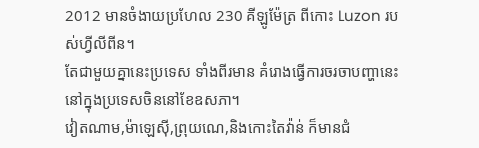2012 មានចំងាយប្រហែល 230 គីឡូម៉ែត្រ ពីកោះ Luzon របស់ហ្វីលីពីន។
តែជាមួយគ្នានេះប្រទេស ទាំងពីរមាន គំរោងធ្វើការចរចាបញ្ហានេះនៅក្នុងប្រទេសចិននៅខែឧសភា។
វៀតណាម,ម៉ាឡេស៊ី,ព្រុយណេ,និងកោះតៃវ៉ាន់ ក៏មានជំ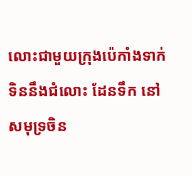លោះជាមួយក្រុងប៉េកាំងទាក់ទិននឹងជំលោះ ដែនទឹក នៅសមុទ្រចិន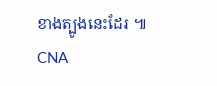ខាងត្បូងនេះដែរ ៕ CNA